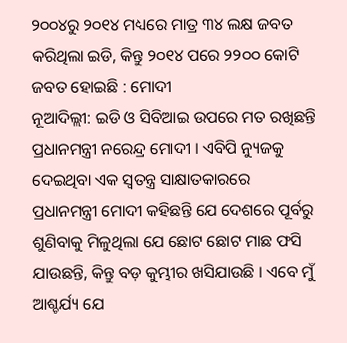୨୦୦୪ରୁ ୨୦୧୪ ମଧ୍ୟରେ ମାତ୍ର ୩୪ ଲକ୍ଷ ଜବତ କରିଥିଲା ଇଡି, କିନ୍ତୁ ୨୦୧୪ ପରେ ୨୨୦୦ କୋଟି ଜବତ ହୋଇଛି : ମୋଦୀ
ନୂଆଦିଲ୍ଲୀ: ଇଡି ଓ ସିବିଆଇ ଉପରେ ମତ ରଖିଛନ୍ତି ପ୍ରଧାନମନ୍ତ୍ରୀ ନରେନ୍ଦ୍ର ମୋଦୀ । ଏବିପି ନ୍ୟୁଜକୁ ଦେଇଥିବା ଏକ ସ୍ୱତନ୍ତ୍ର ସାକ୍ଷାତକାରରେ ପ୍ରଧାନମନ୍ତ୍ରୀ ମୋଦୀ କହିଛନ୍ତି ଯେ ଦେଶରେ ପୂର୍ବରୁ ଶୁଣିବାକୁ ମିଳୁଥିଲା ଯେ ଛୋଟ ଛୋଟ ମାଛ ଫସି ଯାଉଛନ୍ତି, କିନ୍ତୁ ବଡ଼ କୁମ୍ଭୀର ଖସିଯାଉଛି । ଏବେ ମୁଁ ଆଶ୍ଚର୍ଯ୍ୟ ଯେ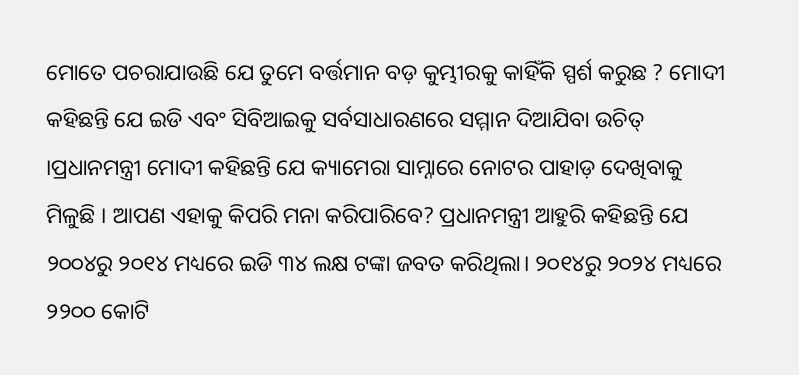ମୋତେ ପଚରାଯାଉଛି ଯେ ତୁମେ ବର୍ତ୍ତମାନ ବଡ଼ କୁମ୍ଭୀରକୁ କାହିଁକି ସ୍ପର୍ଶ କରୁଛ ? ମୋଦୀ କହିଛନ୍ତି ଯେ ଇଡି ଏବଂ ସିବିଆଇକୁ ସର୍ବସାଧାରଣରେ ସମ୍ମାନ ଦିଆଯିବା ଉଚିତ୍ ।ପ୍ରଧାନମନ୍ତ୍ରୀ ମୋଦୀ କହିଛନ୍ତି ଯେ କ୍ୟାମେରା ସାମ୍ନାରେ ନୋଟର ପାହାଡ଼ ଦେଖିବାକୁ ମିଳୁଛି । ଆପଣ ଏହାକୁ କିପରି ମନା କରିପାରିବେ? ପ୍ରଧାନମନ୍ତ୍ରୀ ଆହୁରି କହିଛନ୍ତି ଯେ ୨୦୦୪ରୁ ୨୦୧୪ ମଧ୍ୟରେ ଇଡି ୩୪ ଲକ୍ଷ ଟଙ୍କା ଜବତ କରିଥିଲା। ୨୦୧୪ରୁ ୨୦୨୪ ମଧ୍ୟରେ ୨୨୦୦ କୋଟି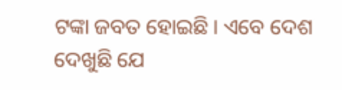ଟଙ୍କା ଜବତ ହୋଇଛି। ଏବେ ଦେଶ ଦେଖୁଛି ଯେ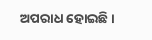ଅପରାଧ ହୋଇଛି ।